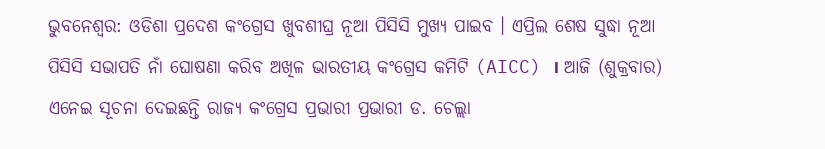ଭୁବନେଶ୍ବର: ଓଡିଶା ପ୍ରଦେଶ କଂଗ୍ରେସ ଖୁବଶୀଘ୍ର ନୂଆ ପିସିସି ମୁଖ୍ୟ ପାଇବ । ଏପ୍ରିଲ ଶେଷ ସୁଦ୍ଧା ନୂଆ ପିସିସି ସଭାପତି ନାଁ ଘୋଷଣା କରିବ ଅଖିଳ ଭାରତୀୟ କଂଗ୍ରେସ କମିଟି (AICC) । ଆଜି (ଶୁକ୍ରବାର) ଏନେଇ ସୂଚନା ଦେଇଛନ୍ତି ରାଜ୍ୟ କଂଗ୍ରେସ ପ୍ରଭାରୀ ପ୍ରଭାରୀ ଡ. ଚେଲ୍ଲା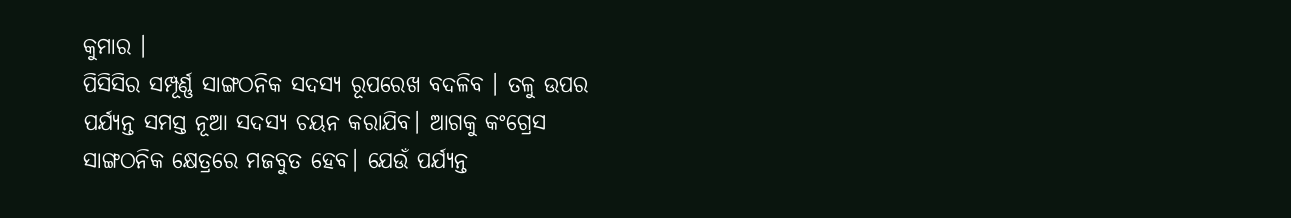କୁମାର ।
ପିସିସିର ସମ୍ପୂର୍ଣ୍ଣ ସାଙ୍ଗଠନିକ ସଦସ୍ୟ ରୂପରେଖ ବଦଳିବ । ତଳୁ ଉପର ପର୍ଯ୍ୟନ୍ତ ସମସ୍ତ ନୂଆ ସଦସ୍ୟ ଚୟନ କରାଯିବ। ଆଗକୁ କଂଗ୍ରେସ ସାଙ୍ଗଠନିକ କ୍ଷେତ୍ରରେ ମଜବୁତ ହେବ। ଯେଉଁ ପର୍ଯ୍ୟନ୍ତ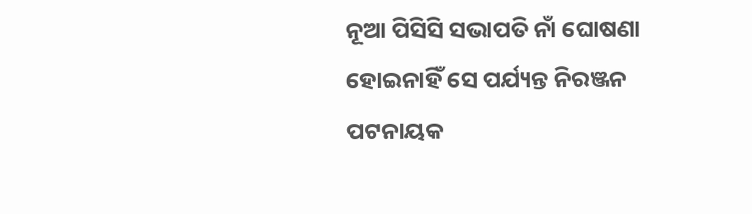ନୂଆ ପିସିସି ସଭାପତି ନାଁ ଘୋଷଣା ହୋଇନାହିଁ ସେ ପର୍ଯ୍ୟନ୍ତ ନିରଞ୍ଜନ ପଟନାୟକ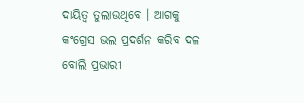ଦାୟିତ୍ବ ତୁଲାଉଥିବେ । ଆଗକୁ କଂଗ୍ରେସ ଭଲ ପ୍ରଦର୍ଶନ କରିବ ଦଳ ବୋଲି ପ୍ରଭାରୀ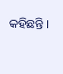କହିଛନ୍ତି ।